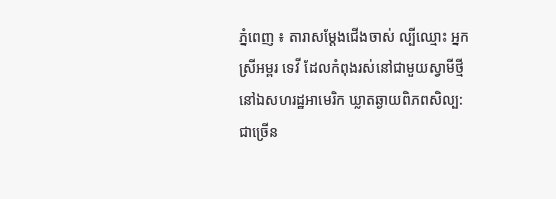ភ្នំពេញ ៖ តារាសម្តែងជើងចាស់ ល្បីឈ្មោះ អ្នកស្រីអម្ពរ ទេវី ដែលកំពុងរស់នៅជាមួយស្វាមីថ្មី នៅឯសហរដ្ឋអាមេរិក ឃ្លាតឆ្ងាយពិភពសិល្ប: ជាច្រើន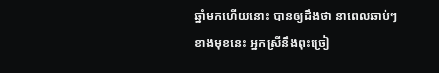ឆ្នាំមកហើយនោះ បានឲ្យដឹងថា នាពេលឆាប់ៗខាងមុខនេះ អ្នកស្រីនឹងពុះច្រៀ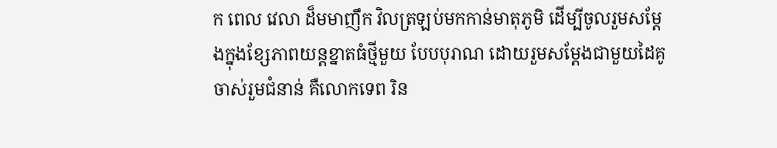ក ពេល វេលា ដ៏មមាញឹក វិលត្រឡប់មកកាន់មាតុភូមិ ដើម្បីចូលរួមសម្តែងក្នុងខ្សែភាពយន្តខ្នាតធំថ្មីមួយ បែបបុរាណ ដោយរួមសម្តែងជាមួយដៃគូចាស់រួមជំនាន់ គឺលោកទេព រិន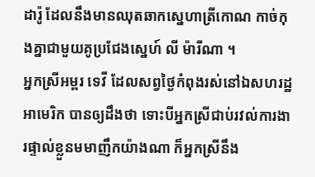ដារ៉ូ ដែលនឹងមានឈុតឆាកស្នេហាត្រីកោណ កាច់កុងគ្នាជាមួយគូប្រជែងស្នេហ៍ លី ម៉ារីណា ។
អ្នកស្រីអម្ពរ ទេវី ដែលសព្វថ្ងៃកំពុងរស់នៅឯសហរដ្ឋអាមេរិក បានឲ្យដឹងថា ទោះបីអ្នកស្រីជាប់រវល់ការងារផ្ទាល់ខ្លួនមមាញឹកយ៉ាងណា ក៏អ្នកស្រីនឹង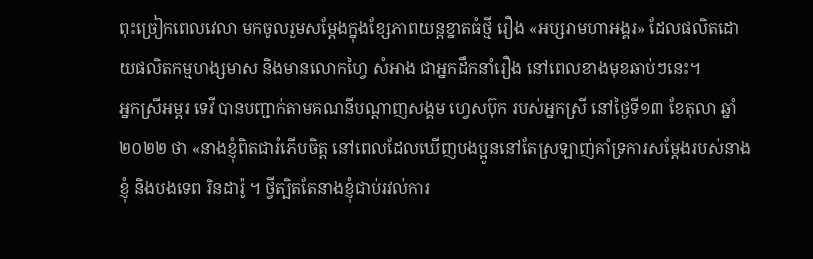ពុះច្រៀកពេលវេលា មកចូលរួមសម្តែងក្នុងខ្សែភាពយន្តខ្នាតធំថ្មី រឿង «អប្សរាមហាអង្គរ» ដែលផលិតដោយផលិតកម្មហង្សមាស និងមានលោកហ្វៃ សំអាង ជាអ្នកដឹកនាំរឿង នៅពេលខាងមុខឆាប់ៗនេះ។
អ្នកស្រីអម្ពរ ទេវី បានបញ្ជាក់តាមគណនីបណ្តាញសង្គម ហ្វេសប៊ុក របស់អ្នកស្រី នៅថ្ងៃទី១៣ ខែតុលា ឆ្នាំ២០២២ ថា «នាងខ្ញុំពិតជារំភើបចិត្ត នៅពេលដែលឃើញបងប្អូននៅតែស្រឡាញ់គាំទ្រការសម្ដែងរបស់នាងខ្ញុំ និងបងទេព រិនដារ៉ូ ។ ថ្វីត្បិតតែនាងខ្ញុំជាប់រវល់ការ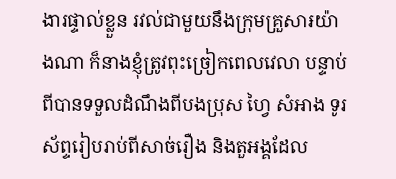ងារផ្ទាល់ខ្លួន រវល់ជាមួយនឹងក្រុមគ្រួសា៛យ៉ាងណា ក៏នាងខ្ញុំត្រូវពុះច្រៀកពេលវេលា បន្ទាប់ពីបានទទួលដំណឹងពីបងប្រុស ហ្វៃ សំអាង ទូរស័ព្ទរៀបរាប់ពីសាច់រឿង និងតួអង្គដែល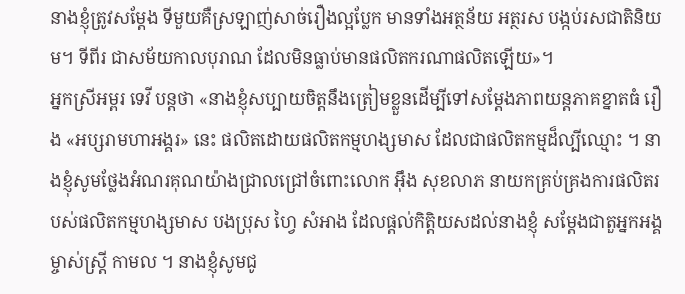នាងខ្ញុំត្រូវសម្ដែង ទីមួយគឺស្រឡាញ់សាច់រឿងល្អប្លែក មានទាំងអត្ថន័យ អត្ថរស បង្កប់រសជាតិនិយម។ ទីពីរ ជាសម័យកាលបុរាណ ដែលមិនធ្លាប់មានផលិតករណាផលិតឡើយ»។
អ្នកស្រីអម្ពរ ទេវី បន្តថា «នាងខ្ញុំសប្បាយចិត្តនឹងត្រៀមខ្លួនដើម្បីទៅសម្តែងភាពយន្តភាគខ្នាតធំ រឿង «អប្សរាមហាអង្គរ» នេះ ផលិតដោយផលិតកម្មហង្សមាស ដែលជាផលិតកម្មដ៏ល្បីឈ្មោះ ។ នាងខ្ញុំសូមថ្លែងអំណរគុណយ៉ាងជ្រាលជ្រៅចំពោះលោក អ៊ឹង សុខលាភ នាយកគ្រប់គ្រងការផលិតរបស់ផលិតកម្មហង្សមាស បងប្រុស ហ្វៃ សំអាង ដែលផ្ដល់កិត្តិយសដល់នាងខ្ញុំ សម្ដែងជាតួអ្នកអង្គម្ចាស់ស្ត្រី កាមល ។ នាងខ្ញុំសូមជូ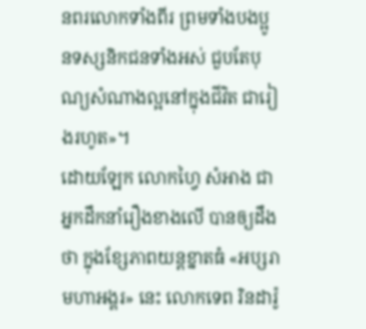នពរលោកទាំងពីរ ព្រមទាំងបងប្អូនទស្សនិកជនទាំងអស់ ជួបតែបុណ្យសំណាងល្អនៅក្នុងជីវិត ជារៀងរហូត»។
ដោយឡែក លោកហ្វៃ សំអាង ជាអ្នកដឹកនាំរឿងខាងលើ បានឲ្យដឹងថា ក្នុងខ្សែភាពយន្តខ្នាតធំ «អប្សរាមហាអង្គរ» នេះ លោកទេព រិនដារ៉ូ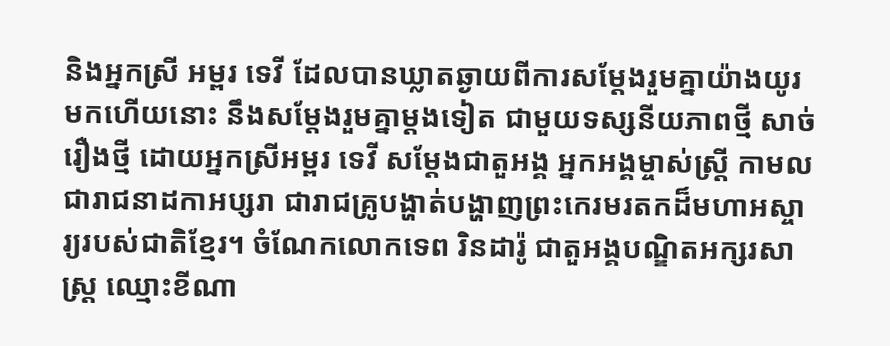និងអ្នកស្រី អម្ពរ ទេវី ដែលបានឃ្លាតឆ្ងាយពីការសម្ដែងរួមគ្នាយ៉ាងយូរមកហើយនោះ នឹងសម្តែងរួមគ្នាម្តងទៀត ជាមួយទស្សនីយភាពថ្មី សាច់រឿងថ្មី ដោយអ្នកស្រីអម្ពរ ទេវី សម្តែងជាតួអង្គ អ្នកអង្គម្ចាស់ស្ត្រី កាមល ជារាជនាដកាអប្សរា ជារាជគ្រូបង្ហាត់បង្ហាញព្រះកេរមរតកដ៏មហាអស្ចារ្យរបស់ជាតិខ្មែរ។ ចំណែកលោកទេព រិនដារ៉ូ ជាតួអង្គបណ្ឌិតអក្សរសាស្ត្រ ឈ្មោះខីណា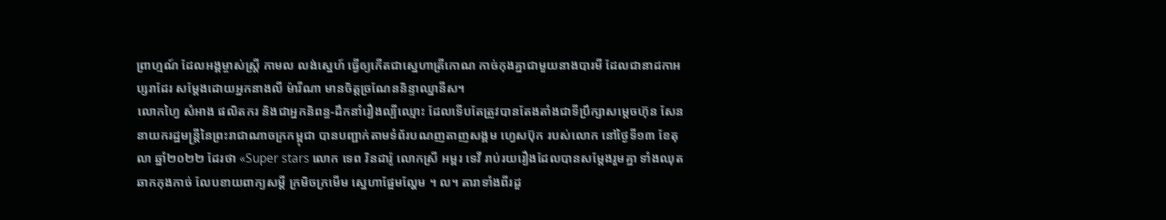ព្រាហ្មណ៍ ដែលអង្គម្ចាស់ស្ត្រី កាមល លង់ស្នេហ៍ ធ្វើឲ្យកើតជាស្នេហាត្រីកោណ កាច់កុងគ្នាជាមួយនាងបារមី ដែលជានាដកាអប្សរាដែរ សម្តែងដោយអ្នកនាងលី ម៉ារីណា មានចិត្តច្រណែននិន្ទាឈ្នានីស។
លោកហ្វៃ សំអាង ផលិតករ និងជាអ្នកនិពន្ធ-ដឹកនាំរឿងល្បីឈ្មោះ ដែលទើបតែត្រូវបានតែងតាំងជាទីប្រឹក្សាសម្តេចហ៊ុន សែន នាយករដ្ឋមន្ត្រីនៃព្រះរាជាណាចក្រកម្ពុជា បានបញ្ជាក់តាមទំព័របណញតាញសង្គម ហ្វេសប៊ុក របស់លោក នៅថ្ងៃទី១៣ ខែតុលា ឆ្នាំ២០២២ ដែរថា «Super stars លោក ទេព រិនដារ៉ូ លោកស្រី អម្ពរ ទេវី រាប់រយរឿងដែលបានសម្តែងរួមគ្នា ទាំងឈុតឆាកកុងកាច់ លែបខាយពាក្យសម្តី ក្រមិចក្រមើម ស្នេហាផ្អែមល្ហែម ។ ល។ តារាទាំងពីរដួ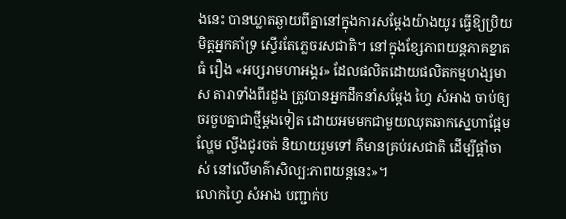ងនេះ បានឃ្លាតឆ្ងាយពីគ្នានៅក្នុងការសម្ដែងយ៉ាងយូរ ធ្វើឱ្យប្រិយមិត្តអ្នកគាំទ្រ ស្ទើរតែភ្លេចរសជាតិ។ នៅក្នុងខ្សែភាពយន្តភាគខ្នាតធំ រឿង «អប្សរាមហាអង្គរ» ដែលផលិតដោយផលិតកម្មហង្សមាស តារាទាំងពីរដួង ត្រូវបានអ្នកដឹកនាំសម្ដែង ហ្វៃ សំអាង ចាប់ឲ្យចរចួបគ្នាជាថ្មីម្តងទៀត ដោយអមមកជាមួយឈុតឆាកស្នេហាផ្អែមល្ហែម ល្វីងជូរចត់ និយាយរួមទៅ គឺមានគ្រប់រសជាតិ ដើម្បីផ្តាំចាស់ នៅលើមាគ៌ាសិល្ប:ភាពយន្តនេះ»។
លោកហ្វៃ សំអាង បញ្ជាក់ប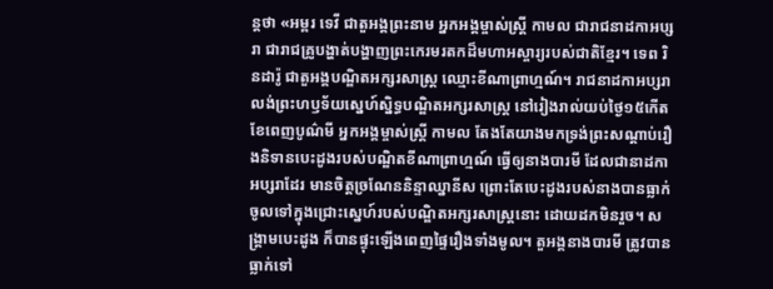ន្តថា «អម្ពរ ទេវី ជាតួអង្គព្រះនាម អ្នកអង្គម្ចាស់ស្ត្រី កាមល ជារាជនាដកាអប្សរា ជារាជគ្រូបង្ហាត់បង្ហាញព្រះកេរមរតកដ៏មហាអស្ចារ្យរបស់ជាតិខ្មែរ។ ទេព រិនដារ៉ូ ជាតួអង្គបណ្ឌិតអក្សរសាស្ត្រ ឈ្មោះខីណាព្រាហ្មណ៍។ រាជនាដកាអប្សរា លង់ព្រះហឫទ័យស្នេហ៍ស្និទ្ធបណ្ឌិតអក្សរសាស្ត្រ នៅរៀងរាល់យប់ថ្ងៃ១៥កើត ខែពេញបូណ៌មី អ្នកអង្គម្ចាស់ស្ត្រី កាមល តែងតែយាងមកទ្រង់ព្រះសណ្តាប់រឿងនិទានបេះដូងរបស់បណ្ឌិតខីណាព្រាហ្មណ៍ ធ្វើឲ្យនាងបារមី ដែលជានាដកាអប្សរាដែរ មានចិត្តច្រណែននិន្ទាឈ្នានីស ព្រោះតែបេះដូងរបស់នាងបានធ្លាក់ចូលទៅក្នុងជ្រោះស្នេហ៍របស់បណ្ឌិតអក្សរសាស្ត្រនោះ ដោយដកមិនរួច។ សង្គ្រាមបេះដូង ក៏បានផ្ទុះឡើងពេញផ្ទៃរឿងទាំងមូល។ តួអង្គនាងបារមី ត្រូវបានធ្លាក់ទៅ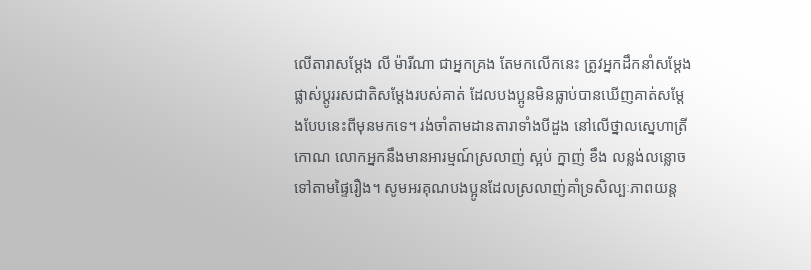លើតារាសម្តែង លី ម៉ារីណា ជាអ្នកគ្រង តែមកលើកនេះ ត្រូវអ្នកដឹកនាំសម្ដែង ផ្លាស់ប្ដូររសជាតិសម្តែងរបស់គាត់ ដែលបងប្អូនមិនធ្លាប់បានឃើញគាត់សម្ដែងបែបនេះពីមុនមកទេ។ រង់ចាំតាមដានតារាទាំងបីដួង នៅលើថ្នាលស្នេហាត្រីកោណ លោកអ្នកនឹងមានអារម្មណ៍ស្រលាញ់ ស្អប់ ក្នាញ់ ខឹង លន្លង់លន្លោចទៅតាមផ្ទៃរឿង។ សូមអរគុណបងប្អូនដែលស្រលាញ់គាំទ្រសិល្បៈភាពយន្ត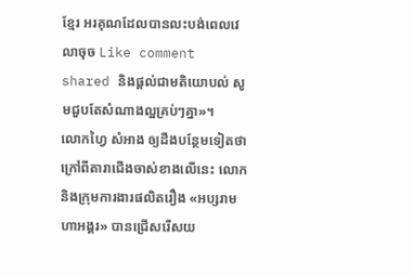ខ្មែរ អរគុណដែលបានលះបង់ពេលវេលាចុច Like comment shared និងផ្តល់ជាមតិយោបល់ សូមជួបតែសំណាងល្អគ្រប់ៗគ្នា»។
លោកហ្វៃ សំអាង ឲ្យដឹងបន្ថែមទៀតថា ក្រៅពីតារាជើងចាស់ខាងលើនេះ លោកនិងក្រុមការងារផលិតរឿង «អប្សរាមហាអង្គរ» បានជ្រើសរើសយ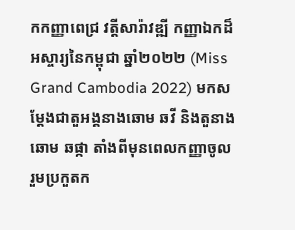កកញ្ញាពេជ្រ វត្តីសារ៉ាវឌ្ឍី កញ្ញាឯកដ៏អស្ចារ្យនៃកម្ពុជា ឆ្នាំ២០២២ (Miss Grand Cambodia 2022) មកសម្ដែងជាតួអង្គនាងឆោម ឆវី និងតួនាងឆោម ឆផ្កា តាំងពីមុនពេលកញ្ញាចូលរួមប្រកួតក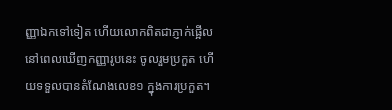ញ្ញាឯកទៅទៀត ហើយលោកពិតជាភ្ញាក់ផ្អើល នៅពេលឃើញកញ្ញារូបនេះ ចូលរួមប្រកួត ហើយទទួលបានតំណែងលេខ១ ក្នុងការប្រកួត។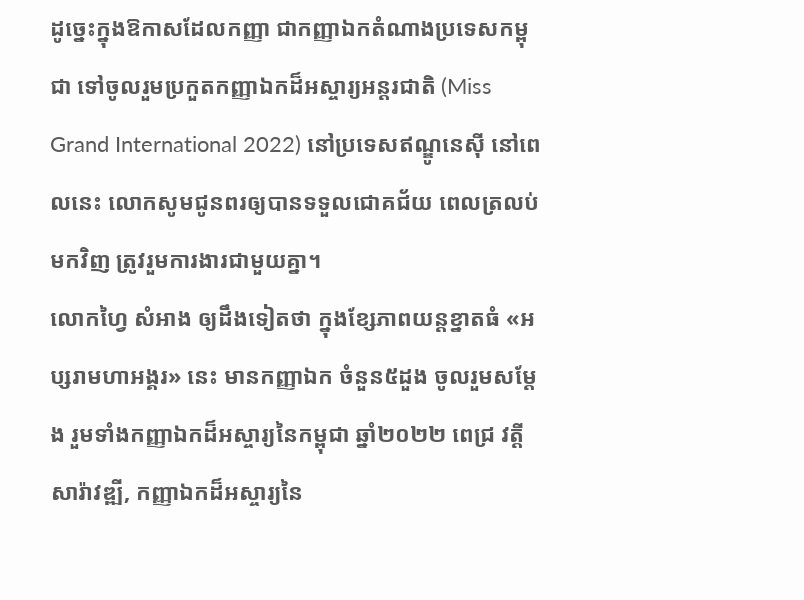ដូច្នេះក្នុងឱកាសដែលកញ្ញា ជាកញ្ញាឯកតំណាងប្រទេសកម្ពុជា ទៅចូលរួមប្រកួតកញ្ញាឯកដ៏អស្ចារ្យអន្តរជាតិ (Miss Grand International 2022) នៅប្រទេសឥណ្ឌូនេស៊ី នៅពេលនេះ លោកសូមជូនពរឲ្យបានទទួលជោគជ័យ ពេលត្រលប់មកវិញ ត្រូវរួមការងារជាមួយគ្នា។
លោកហ្វៃ សំអាង ឲ្យដឹងទៀតថា ក្នុងខ្សែភាពយន្តខ្នាតធំ «អប្សរាមហាអង្គរ» នេះ មានកញ្ញាឯក ចំនួន៥ដួង ចូលរួមសម្តែង រួមទាំងកញ្ញាឯកដ៏អស្ចារ្យនៃកម្ពុជា ឆ្នាំ២០២២ ពេជ្រ វត្តីសារ៉ាវឌ្ឍី, កញ្ញាឯកដ៏អស្ចារ្យនៃ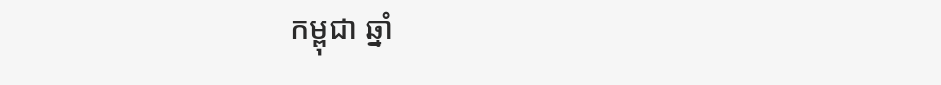កម្ពុជា ឆ្នាំ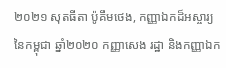២០២១ សុតធីតា ប៉ូគឹមថេង, កញ្ញាឯកដ៏អស្ចារ្យនៃកម្ពុជា ឆ្នាំ២០២០ កញ្ញាសេង រដ្ឋា និងកញ្ញាឯក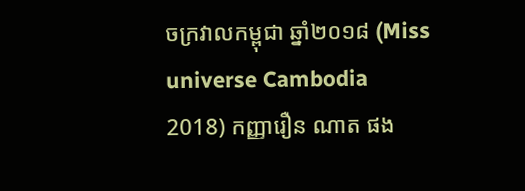ចក្រវាលកម្ពុជា ឆ្នាំ២០១៨ (Miss universe Cambodia 2018) កញ្ញារឿន ណាត ផង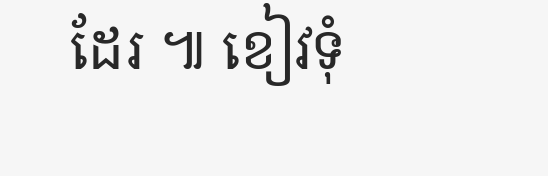ដែរ ៕ ខៀវទុំ